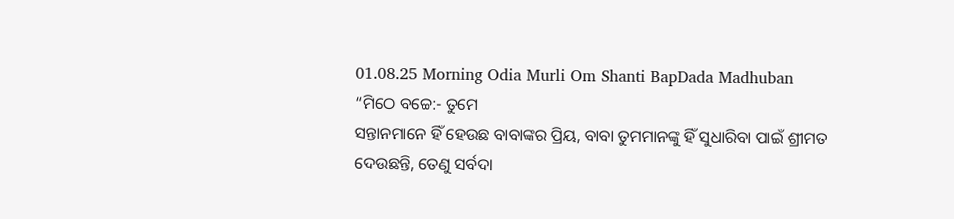01.08.25 Morning Odia Murli Om Shanti BapDada Madhuban
“ମିଠେ ବଚ୍ଚେ:- ତୁମେ
ସନ୍ତାନମାନେ ହିଁ ହେଉଛ ବାବାଙ୍କର ପ୍ରିୟ, ବାବା ତୁମମାନଙ୍କୁ ହିଁ ସୁଧାରିବା ପାଇଁ ଶ୍ରୀମତ
ଦେଉଛନ୍ତି, ତେଣୁ ସର୍ବଦା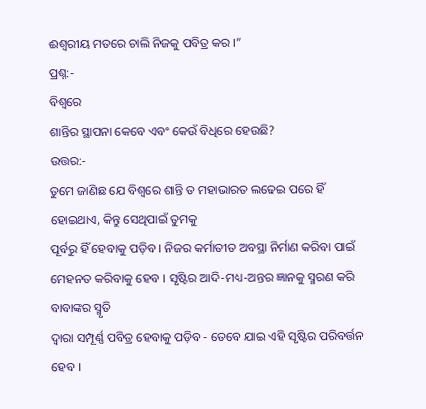ଈଶ୍ୱରୀୟ ମତରେ ଚାଲି ନିଜକୁ ପବିତ୍ର କର ।”
ପ୍ରଶ୍ନ:-
ବିଶ୍ୱରେ
ଶାନ୍ତିର ସ୍ଥାପନା କେବେ ଏବଂ କେଉଁ ବିଧିରେ ହେଉଛି?
ଉତ୍ତର:-
ତୁମେ ଜାଣିଛ ଯେ ବିଶ୍ୱରେ ଶାନ୍ତି ତ ମହାଭାରତ ଲଢେଇ ପରେ ହିଁ ହୋଇଥାଏ, କିନ୍ତୁ ସେଥିପାଇଁ ତୁମକୁ
ପୂର୍ବରୁ ହିଁ ହେବାକୁ ପଡ଼ିବ । ନିଜର କର୍ମାତୀତ ଅବସ୍ଥା ନିର୍ମାଣ କରିବା ପାଇଁ
ମେହନତ କରିବାକୁ ହେବ । ସୃଷ୍ଟିର ଆଦି-ମଧ୍ୟ-ଅନ୍ତର ଜ୍ଞାନକୁ ସ୍ମରଣ କରି ବାବାଙ୍କର ସ୍ମୃତି
ଦ୍ୱାରା ସମ୍ପୂର୍ଣ୍ଣ ପବିତ୍ର ହେବାକୁ ପଡ଼ିବ - ତେବେ ଯାଇ ଏହି ସୃଷ୍ଟିର ପରିବର୍ତ୍ତନ ହେବ ।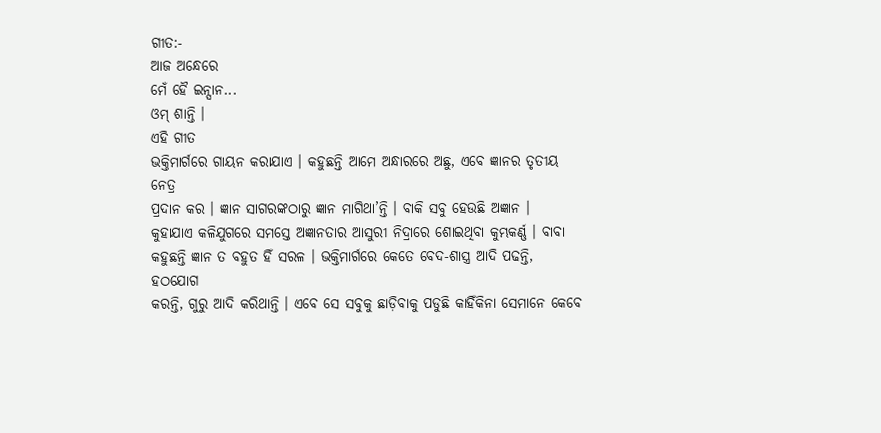ଗୀତ:-
ଆଜ ଅନ୍ଧେରେ
ମେଁ ହୈ ଇନ୍ସାନ...
ଓମ୍ ଶାନ୍ତି ।
ଏହି ଗୀତ
ଭକ୍ତିମାର୍ଗରେ ଗାୟନ କରାଯାଏ । କହୁଛନ୍ତି ଆମେ ଅନ୍ଧାରରେ ଅଛୁ, ଏବେ ଜ୍ଞାନର ତୃତୀୟ ନେତ୍ର
ପ୍ରଦାନ କର । ଜ୍ଞାନ ସାଗରଙ୍କଠାରୁ ଜ୍ଞାନ ମାଗିଥା’ନ୍ତି । ବାକି ସବୁ ହେଉଛି ଅଜ୍ଞାନ ।
କୁହାଯାଏ କଳିଯୁଗରେ ସମସ୍ତେ ଅଜ୍ଞାନତାର ଆସୁରୀ ନିଦ୍ରାରେ ଶୋଇଥିବା କୁମ୍ଭକର୍ଣ୍ଣ । ବାବା
କହୁଛନ୍ତି ଜ୍ଞାନ ତ ବହୁତ ହିଁ ସରଳ । ଭକ୍ତିମାର୍ଗରେ କେତେ ବେଦ-ଶାସ୍ତ୍ର ଆଦି ପଢନ୍ତି, ହଠଯୋଗ
କରନ୍ତି, ଗୁରୁ ଆଦି କରିଥାନ୍ତି । ଏବେ ସେ ସବୁକୁ ଛାଡ଼ିବାକୁ ପଡୁଛି କାହିଁକିନା ସେମାନେ କେବେ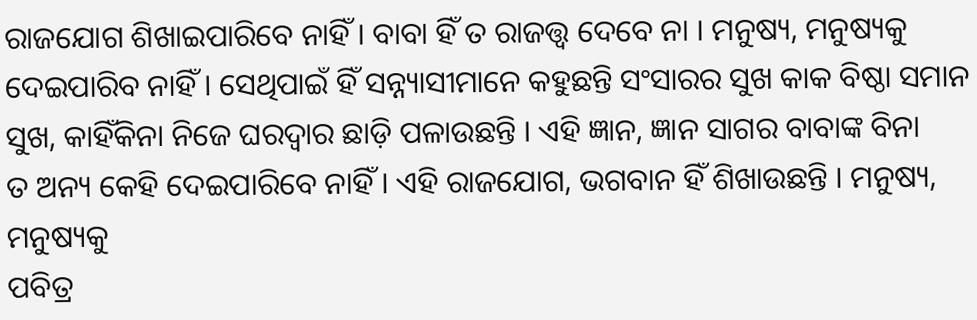ରାଜଯୋଗ ଶିଖାଇପାରିବେ ନାହିଁ । ବାବା ହିଁ ତ ରାଜତ୍ତ୍ୱ ଦେବେ ନା । ମନୁଷ୍ୟ, ମନୁଷ୍ୟକୁ
ଦେଇପାରିବ ନାହିଁ । ସେଥିପାଇଁ ହିଁ ସନ୍ନ୍ୟାସୀମାନେ କହୁଛନ୍ତି ସଂସାରର ସୁଖ କାକ ବିଷ୍ଠା ସମାନ
ସୁଖ, କାହିଁକିନା ନିଜେ ଘରଦ୍ୱାର ଛାଡ଼ି ପଳାଉଛନ୍ତି । ଏହି ଜ୍ଞାନ, ଜ୍ଞାନ ସାଗର ବାବାଙ୍କ ବିନା
ତ ଅନ୍ୟ କେହି ଦେଇପାରିବେ ନାହିଁ । ଏହି ରାଜଯୋଗ, ଭଗବାନ ହିଁ ଶିଖାଉଛନ୍ତି । ମନୁଷ୍ୟ, ମନୁଷ୍ୟକୁ
ପବିତ୍ର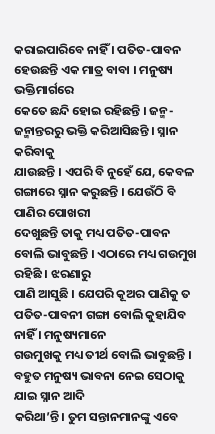କରାଇପାରିବେ ନାହିଁ । ପତିତ-ପାବନ ହେଉଛନ୍ତି ଏକ ମାତ୍ର ବାବା । ମନୁଷ୍ୟ ଭକ୍ତିମାର୍ଗରେ
କେତେ ଛନ୍ଦି ହୋଇ ରହିଛନ୍ତି । ଜନ୍ମ- ଜନ୍ମାନ୍ତରରୁ ଭକ୍ତି କରିଆସିଛନ୍ତି । ସ୍ନାନ କରିବାକୁ
ଯାଉଛନ୍ତି । ଏପରି ବି ନୁହେଁ ଯେ, କେବଳ ଗଙ୍ଗାରେ ସ୍ନାନ କରୁଛନ୍ତି । ଯେଉଁଠି ବି ପାଣିର ପୋଖରୀ
ଦେଖୁଛନ୍ତି ତାକୁ ମଧ୍ୟ ପତିତ-ପାବନ ବୋଲି ଭାବୁଛନ୍ତି । ଏଠାରେ ମଧ୍ୟ ଗଉମୁଖ ରହିଛି । ଝରଣାରୁ
ପାଣି ଆସୁଛି । ଯେପରି କୂଅର ପାଣିକୁ ତ ପତିତ-ପାବନୀ ଗଙ୍ଗା ବୋଲି କୁହାଯିବ ନାହିଁ । ମନୁଷ୍ୟମାନେ
ଗଉମୁଖକୁ ମଧ୍ୟ ତୀର୍ଥ ବୋଲି ଭାବୁଛନ୍ତି । ବହୁତ ମନୁଷ୍ୟ ଭାବନା ନେଇ ସେଠାକୁ ଯାଇ ସ୍ନାନ ଆଦି
କରିଥା’ନ୍ତି । ତୁମ ସନ୍ତାନମାନଙ୍କୁ ଏବେ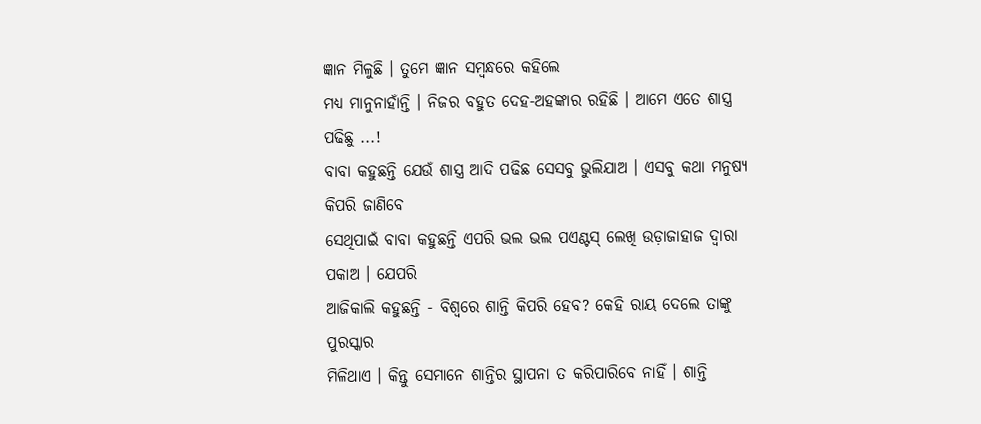ଜ୍ଞାନ ମିଳୁଛି । ତୁମେ ଜ୍ଞାନ ସମ୍ବନ୍ଧରେ କହିଲେ
ମଧ୍ୟ ମାନୁନାହାଁନ୍ତି । ନିଜର ବହୁତ ଦେହ-ଅହଙ୍କାର ରହିଛି । ଆମେ ଏତେ ଶାସ୍ତ୍ର ପଢିଛୁ ...!
ବାବା କହୁଛନ୍ତି ଯେଉଁ ଶାସ୍ତ୍ର ଆଦି ପଢିଛ ସେସବୁ ଭୁଲିଯାଅ । ଏସବୁ କଥା ମନୁଷ୍ୟ କିପରି ଜାଣିବେ
ସେଥିପାଇଁ ବାବା କହୁଛନ୍ତି ଏପରି ଭଲ ଭଲ ପଏଣ୍ଟସ୍ ଲେଖି ଉଡ଼ାଜାହାଜ ଦ୍ୱାରା ପକାଅ । ଯେପରି
ଆଜିକାଲି କହୁଛନ୍ତି - ବିଶ୍ୱରେ ଶାନ୍ତି କିପରି ହେବ? କେହି ରାୟ ଦେଲେ ତାଙ୍କୁ ପୁରସ୍କାର
ମିଳିଥାଏ । କିନ୍ତୁ ସେମାନେ ଶାନ୍ତିର ସ୍ଥାପନା ତ କରିପାରିବେ ନାହିଁ । ଶାନ୍ତି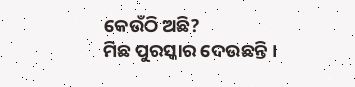କେଉଁଠି ଅଛି?
ମିଛ ପୁରସ୍କାର ଦେଉଛନ୍ତି ।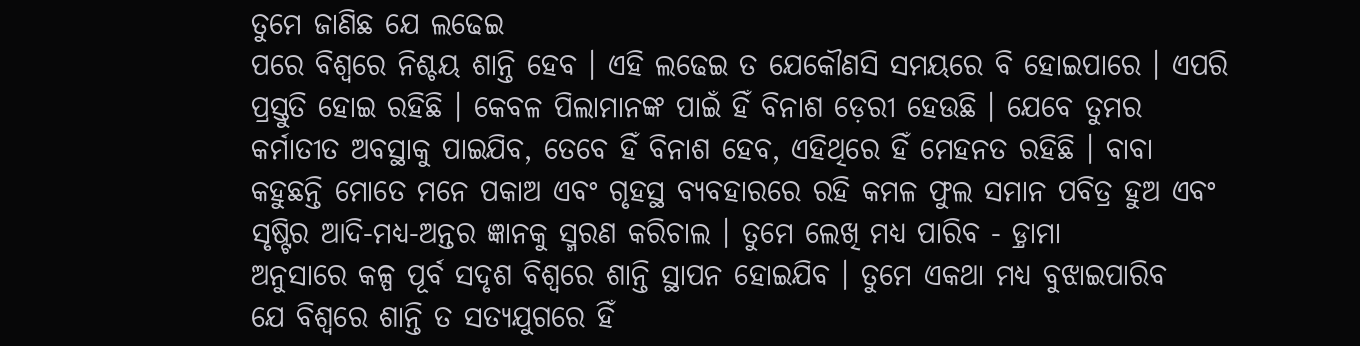ତୁମେ ଜାଣିଛ ଯେ ଲଢେଇ
ପରେ ବିଶ୍ୱରେ ନିଶ୍ଚୟ ଶାନ୍ତି ହେବ । ଏହି ଲଢେଇ ତ ଯେକୌଣସି ସମୟରେ ବି ହୋଇପାରେ । ଏପରି
ପ୍ରସ୍ତୁତି ହୋଇ ରହିଛି । କେବଳ ପିଲାମାନଙ୍କ ପାଇଁ ହିଁ ବିନାଶ ଡ଼େରୀ ହେଉଛି । ଯେବେ ତୁମର
କର୍ମାତୀତ ଅବସ୍ଥାକୁ ପାଇଯିବ, ତେବେ ହିଁ ବିନାଶ ହେବ, ଏହିଥିରେ ହିଁ ମେହନତ ରହିଛି । ବାବା
କହୁଛନ୍ତି ମୋତେ ମନେ ପକାଅ ଏବଂ ଗୃହସ୍ଥ ବ୍ୟବହାରରେ ରହି କମଳ ଫୁଲ ସମାନ ପବିତ୍ର ହୁଅ ଏବଂ
ସୃଷ୍ଟିର ଆଦି-ମଧ୍ୟ-ଅନ୍ତର ଜ୍ଞାନକୁ ସ୍ମରଣ କରିଚାଲ । ତୁମେ ଲେଖି ମଧ୍ୟ ପାରିବ - ଡ଼୍ରାମା
ଅନୁସାରେ କଳ୍ପ ପୂର୍ବ ସଦୃଶ ବିଶ୍ୱରେ ଶାନ୍ତି ସ୍ଥାପନ ହୋଇଯିବ । ତୁମେ ଏକଥା ମଧ୍ୟ ବୁଝାଇପାରିବ
ଯେ ବିଶ୍ୱରେ ଶାନ୍ତି ତ ସତ୍ୟଯୁଗରେ ହିଁ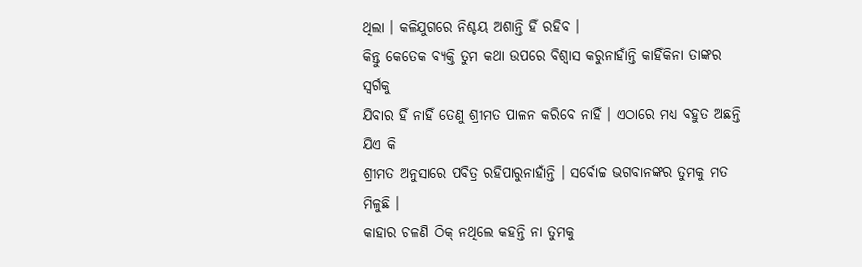ଥିଲା । କଳିଯୁଗରେ ନିଶ୍ଚୟ ଅଶାନ୍ତି ହିଁ ରହିବ ।
କିନ୍ତୁ କେତେକ ବ୍ୟକ୍ତି ତୁମ କଥା ଉପରେ ବିଶ୍ୱାସ କରୁନାହାଁନ୍ତି କାହିଁକିନା ତାଙ୍କର ସ୍ୱର୍ଗକୁ
ଯିବାର ହିଁ ନାହିଁ ତେଣୁ ଶ୍ରୀମତ ପାଳନ କରିବେ ନାହିଁ । ଏଠାରେ ମଧ୍ୟ ବହୁତ ଅଛନ୍ତି ଯିଏ କି
ଶ୍ରୀମତ ଅନୁସାରେ ପବିତ୍ର ରହିପାରୁନାହାଁନ୍ତି । ସର୍ବୋଚ୍ଚ ଭଗବାନଙ୍କର ତୁମକୁ ମତ ମିଳୁଛି ।
କାହାର ଚଳଣି ଠିକ୍ ନଥିଲେ କହନ୍ତି ନା ତୁମକୁ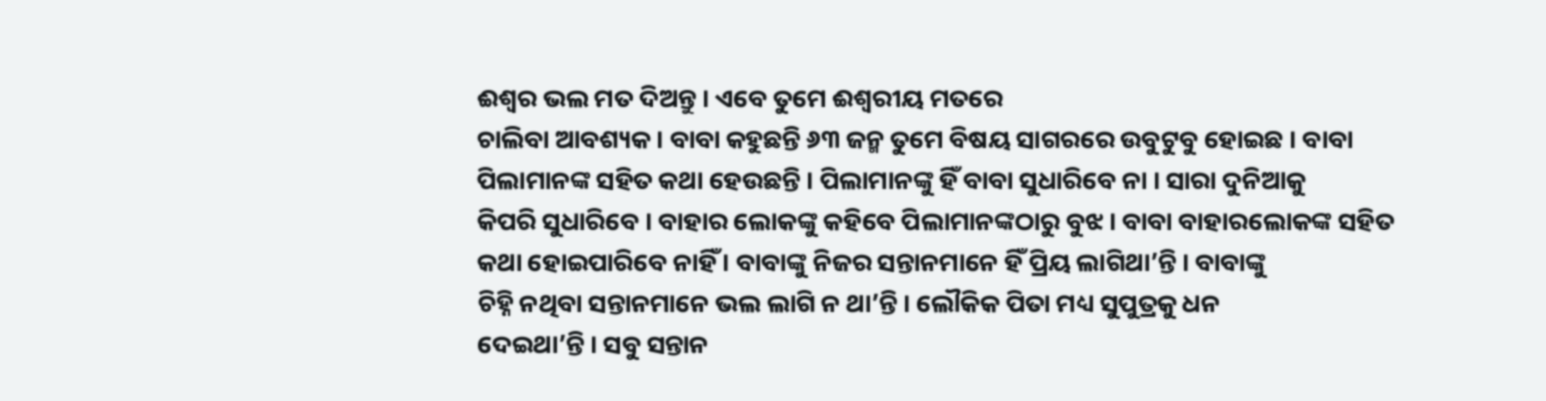ଈଶ୍ୱର ଭଲ ମତ ଦିଅନ୍ତୁ । ଏବେ ତୁମେ ଈଶ୍ୱରୀୟ ମତରେ
ଚାଲିବା ଆବଶ୍ୟକ । ବାବା କହୁଛନ୍ତି ୬୩ ଜନ୍ମ ତୁମେ ବିଷୟ ସାଗରରେ ଉବୁଟୁବୁ ହୋଇଛ । ବାବା
ପିଲାମାନଙ୍କ ସହିତ କଥା ହେଉଛନ୍ତି । ପିଲାମାନଙ୍କୁ ହିଁ ବାବା ସୁଧାରିବେ ନା । ସାରା ଦୁନିଆକୁ
କିପରି ସୁଧାରିବେ । ବାହାର ଲୋକଙ୍କୁ କହିବେ ପିଲାମାନଙ୍କଠାରୁ ବୁଝ । ବାବା ବାହାରଲୋକଙ୍କ ସହିତ
କଥା ହୋଇପାରିବେ ନାହିଁ । ବାବାଙ୍କୁ ନିଜର ସନ୍ତାନମାନେ ହିଁ ପ୍ରିୟ ଲାଗିଥା’ନ୍ତି । ବାବାଙ୍କୁ
ଚିହ୍ନି ନଥିବା ସନ୍ତାନମାନେ ଭଲ ଲାଗି ନ ଥା’ନ୍ତି । ଲୌକିକ ପିତା ମଧ୍ୟ ସୁପୁତ୍ରକୁ ଧନ
ଦେଇଥା’ନ୍ତି । ସବୁ ସନ୍ତାନ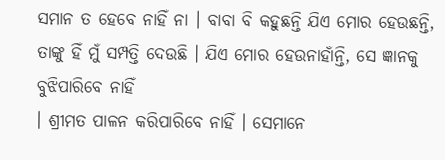ସମାନ ତ ହେବେ ନାହିଁ ନା । ବାବା ବି କହୁଛନ୍ତି ଯିଏ ମୋର ହେଉଛନ୍ତି,
ତାଙ୍କୁ ହିଁ ମୁଁ ସମ୍ପତ୍ତି ଦେଉଛି । ଯିଏ ମୋର ହେଉନାହାଁନ୍ତି, ସେ ଜ୍ଞାନକୁ ବୁଝିପାରିବେ ନାହିଁ
। ଶ୍ରୀମତ ପାଳନ କରିପାରିବେ ନାହିଁ । ସେମାନେ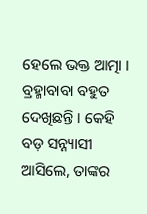ହେଲେ ଭକ୍ତ ଆତ୍ମା । ବ୍ରହ୍ମାବାବା ବହୁତ
ଦେଖିଛନ୍ତି । କେହି ବଡ଼ ସନ୍ନ୍ୟାସୀ ଆସିଲେ, ତାଙ୍କର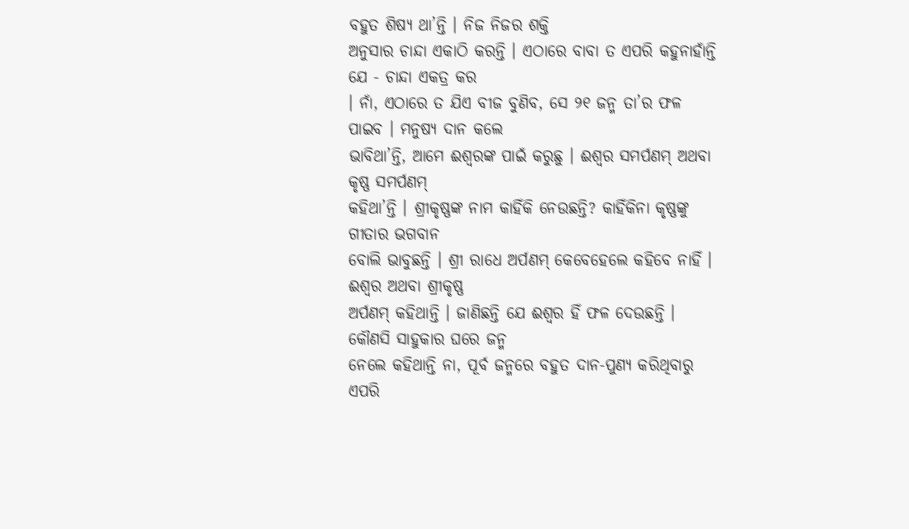ବହୁତ ଶିଷ୍ୟ ଥା’ନ୍ତି । ନିଜ ନିଜର ଶକ୍ତି
ଅନୁସାର ଚାନ୍ଦା ଏକାଠି କରନ୍ତି । ଏଠାରେ ବାବା ତ ଏପରି କହୁନାହାଁନ୍ତି ଯେ - ଚାନ୍ଦା ଏକତ୍ର କର
। ନାଁ, ଏଠାରେ ତ ଯିଏ ବୀଜ ବୁଣିବ, ସେ ୨୧ ଜନ୍ମ ତା’ର ଫଳ ପାଇବ । ମନୁଷ୍ୟ ଦାନ କଲେ
ଭାବିଥା’ନ୍ତି, ଆମେ ଈଶ୍ୱରଙ୍କ ପାଇଁ କରୁଛୁ । ଈଶ୍ୱର ସମର୍ପଣମ୍ ଅଥବା କୃଷ୍ଣ ସମର୍ପଣମ୍
କହିଥା’ନ୍ତି । ଶ୍ରୀକୃଷ୍ଣଙ୍କ ନାମ କାହିଁକି ନେଉଛନ୍ତି? କାହିଁକିନା କୃଷ୍ଣଙ୍କୁ ଗୀତାର ଭଗବାନ
ବୋଲି ଭାବୁଛନ୍ତି । ଶ୍ରୀ ରାଧେ ଅର୍ପଣମ୍ କେବେହେଲେ କହିବେ ନାହିଁ । ଈଶ୍ୱର ଅଥବା ଶ୍ରୀକୃଷ୍ଣ
ଅର୍ପଣମ୍ କହିଥାନ୍ତି । ଜାଣିଛନ୍ତି ଯେ ଈଶ୍ୱର ହିଁ ଫଳ ଦେଉଛନ୍ତି । କୌଣସି ସାହୁକାର ଘରେ ଜନ୍ମ
ନେଲେ କହିଥାନ୍ତି ନା, ପୂର୍ବ ଜନ୍ମରେ ବହୁତ ଦାନ-ପୁଣ୍ୟ କରିଥିବାରୁ ଏପରି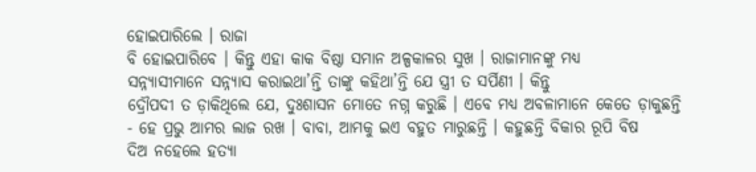ହୋଇପାରିଲେ । ରାଜା
ବି ହୋଇପାରିବେ । କିନ୍ତୁ ଏହା କାକ ବିଷ୍ଠା ସମାନ ଅଳ୍ପକାଳର ସୁଖ । ରାଜାମାନଙ୍କୁ ମଧ୍ୟ
ସନ୍ନ୍ୟାସୀମାନେ ସନ୍ନ୍ୟାସ କରାଇଥା’ନ୍ତି ତାଙ୍କୁ କହିଥା’ନ୍ତି ଯେ ସ୍ତ୍ରୀ ତ ସର୍ପିଣୀ । କିନ୍ତୁ
ଦ୍ରୌପଦୀ ତ ଡ଼ାକିଥିଲେ ଯେ, ଦୁଃଶାସନ ମୋତେ ନଗ୍ନ କରୁଛି । ଏବେ ମଧ୍ୟ ଅବଳାମାନେ କେତେ ଡ଼ାକୁଛନ୍ତି
- ହେ ପ୍ରଭୁ ଆମର ଲାଜ ରଖ । ବାବା, ଆମକୁ ଇଏ ବହୁତ ମାରୁଛନ୍ତି । କହୁଛନ୍ତି ବିକାର ରୂପି ବିଷ
ଦିଅ ନହେଲେ ହତ୍ୟା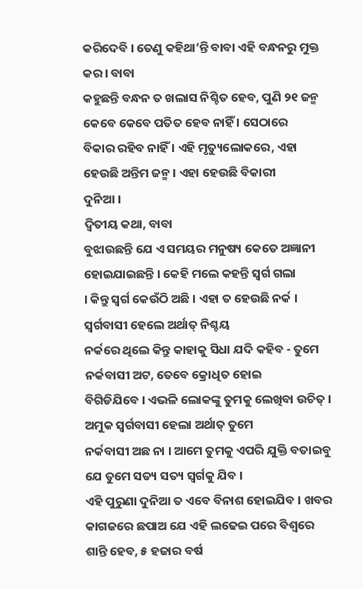କରିଦେବି । ତେଣୁ କହିଥା’ନ୍ତି ବାବା ଏହି ବନ୍ଧନରୁ ମୁକ୍ତ କର । ବାବା
କହୁଛନ୍ତି ବନ୍ଧନ ତ ଖଲାସ ନିଶ୍ଚିତ ହେବ, ପୁଣି ୨୧ ଜନ୍ମ କେବେ କେବେ ପତିତ ହେବ ନାହିଁ । ସେଠାରେ
ବିକାର ରହିବ ନାହିଁ । ଏହି ମୃତ୍ୟୁଲୋକରେ, ଏହା ହେଉଛି ଅନ୍ତିମ ଜନ୍ମ । ଏହା ହେଉଛି ବିକାରୀ
ଦୁନିଆ ।
ଦ୍ୱିତୀୟ କଥା, ବାବା
ବୁଝାଉଛନ୍ତି ଯେ ଏ ସମୟର ମନୁଷ୍ୟ କେତେ ଅଜ୍ଞାନୀ ହୋଇଯାଇଛନ୍ତି । କେହି ମଲେ କହନ୍ତି ସ୍ୱର୍ଗ ଗଲା
। କିନ୍ତୁ ସ୍ୱର୍ଗ କେଉଁଠି ଅଛି । ଏହା ତ ହେଉଛି ନର୍କ । ସ୍ୱର୍ଗବାସୀ ହେଲେ ଅର୍ଥାତ୍ ନିଶ୍ଚୟ
ନର୍କରେ ଥିଲେ କିନ୍ତୁ କାହାକୁ ସିଧା ଯଦି କହିବ - ତୁମେ ନର୍କବାସୀ ଅଟ, ତେବେ କ୍ରୋଧିତ ହୋଇ
ବିଗିଡିଯିବେ । ଏଭଳି ଲୋକଙ୍କୁ ତୁମକୁ ଲେଖିବା ଉଚିତ୍ । ଅମୁକ ସ୍ୱର୍ଗବାସୀ ହେଲା ଅର୍ଥାତ୍ ତୁମେ
ନର୍କବାସୀ ଅଛ ନା । ଆମେ ତୁମକୁ ଏପରି ଯୁକ୍ତି ବତାଇବୁ ଯେ ତୁମେ ସତ୍ୟ ସତ୍ୟ ସ୍ୱର୍ଗକୁ ଯିବ ।
ଏହି ପୁରୁଣା ଦୁନିଆ ତ ଏବେ ବିନାଶ ହୋଇଯିବ । ଖବର କାଗଜରେ ଛପାଅ ଯେ ଏହି ଲଢେଇ ପରେ ବିଶ୍ୱରେ
ଶାନ୍ତି ହେବ, ୫ ହଜାର ବର୍ଷ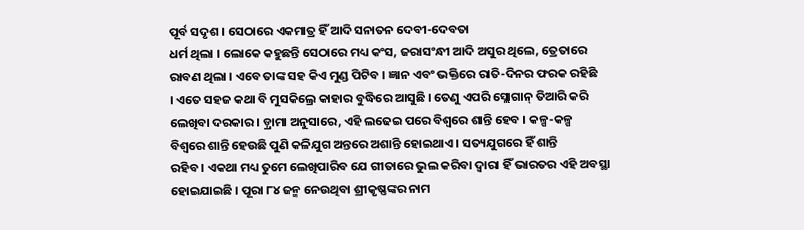ପୂର୍ବ ସଦୃଶ । ସେଠାରେ ଏକମାତ୍ର ହିଁ ଆଦି ସନାତନ ଦେବୀ-ଦେବତା
ଧର୍ମ ଥିଲା । ଲୋକେ କହୁଛନ୍ତି ସେଠାରେ ମଧ୍ୟ କଂସ, ଜରାସଂନ୍ଧୀ ଆଦି ଅସୁର ଥିଲେ, ତ୍ରେତାରେ
ରାବଣ ଥିଲା । ଏବେ ତାଙ୍କ ସହ କିଏ ମୁଣ୍ଡ ପିଟିବ । ଜ୍ଞାନ ଏବଂ ଭକ୍ତିରେ ରାତି-ଦିନର ଫରକ ରହିଛି
। ଏତେ ସହଜ କଥା ବି ମୁସକିଲ୍ରେ କାହାର ବୁଦ୍ଧିରେ ଆସୁଛି । ତେଣୁ ଏପରି ସ୍ଲୋଗାନ୍ ତିଆରି କରି
ଲେଖିବା ଦରକାର । ଡ଼୍ରାମା ଅନୁସାରେ, ଏହି ଲଢେଇ ପରେ ବିଶ୍ୱରେ ଶାନ୍ତି ହେବ । କଳ୍ପ-କଳ୍ପ
ବିଶ୍ୱରେ ଶାନ୍ତି ହେଉଛି ପୁଣି କଳିଯୁଗ ଅନ୍ତରେ ଅଶାନ୍ତି ହୋଇଥାଏ । ସତ୍ୟଯୁଗରେ ହିଁ ଶାନ୍ତି
ରହିବ । ଏକଥା ମଧ୍ୟ ତୁମେ ଲେଖିପାରିବ ଯେ ଗୀତାରେ ଭୁଲ କରିବା ଦ୍ୱାରା ହିଁ ଭାରତର ଏହି ଅବସ୍ଥା
ହୋଇଯାଇଛି । ପୂରା ୮୪ ଜନ୍ମ ନେଉଥିବା ଶ୍ରୀକୃଷ୍ଣଙ୍କର ନାମ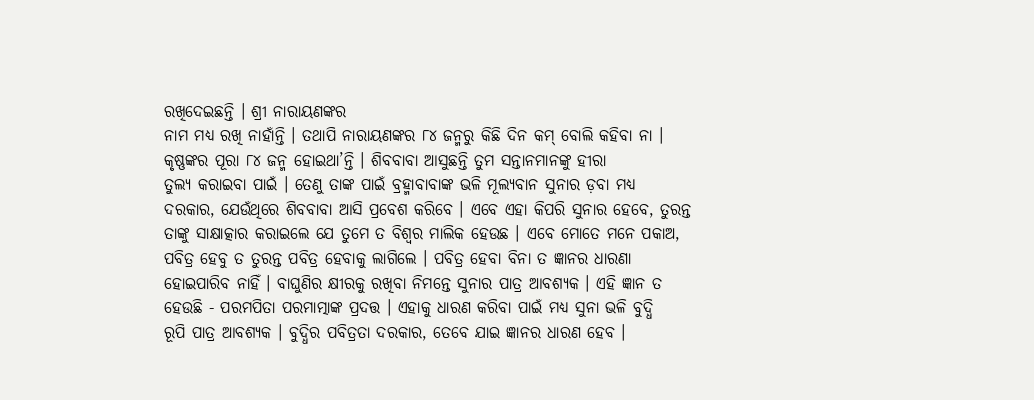ରଖିଦେଇଛନ୍ତି । ଶ୍ରୀ ନାରାୟଣଙ୍କର
ନାମ ମଧ୍ୟ ରଖି ନାହାଁନ୍ତି । ତଥାପି ନାରାୟଣଙ୍କର ୮୪ ଜନ୍ମରୁ କିଛି ଦିନ କମ୍ ବୋଲି କହିବା ନା ।
କୃଷ୍ଣଙ୍କର ପୂରା ୮୪ ଜନ୍ମ ହୋଇଥା’ନ୍ତି । ଶିବବାବା ଆସୁଛନ୍ତି ତୁମ ସନ୍ତାନମାନଙ୍କୁ ହୀରା
ତୁଲ୍ୟ କରାଇବା ପାଇଁ । ତେଣୁ ତାଙ୍କ ପାଇଁ ବ୍ରହ୍ମାବାବାଙ୍କ ଭଳି ମୂଲ୍ୟବାନ ସୁନାର ଡ଼ବା ମଧ୍ୟ
ଦରକାର, ଯେଉଁଥିରେ ଶିବବାବା ଆସି ପ୍ରବେଶ କରିବେ । ଏବେ ଏହା କିପରି ସୁନାର ହେବେ, ତୁରନ୍ତ
ତାଙ୍କୁ ସାକ୍ଷାତ୍କାର କରାଇଲେ ଯେ ତୁମେ ତ ବିଶ୍ୱର ମାଲିକ ହେଉଛ । ଏବେ ମୋତେ ମନେ ପକାଅ,
ପବିତ୍ର ହେବୁ ତ ତୁରନ୍ତ ପବିତ୍ର ହେବାକୁ ଲାଗିଲେ । ପବିତ୍ର ହେବା ବିନା ତ ଜ୍ଞାନର ଧାରଣା
ହୋଇପାରିବ ନାହିଁ । ବାଘୁଣିର କ୍ଷୀରକୁ ରଖିବା ନିମନ୍ତେ ସୁନାର ପାତ୍ର ଆବଶ୍ୟକ । ଏହି ଜ୍ଞାନ ତ
ହେଉଛି - ପରମପିତା ପରମାତ୍ମାଙ୍କ ପ୍ରଦତ୍ତ । ଏହାକୁ ଧାରଣ କରିବା ପାଇଁ ମଧ୍ୟ ସୁନା ଭଳି ବୁଦ୍ଧି
ରୂପି ପାତ୍ର ଆବଶ୍ୟକ । ବୁଦ୍ଧିର ପବିତ୍ରତା ଦରକାର, ତେବେ ଯାଇ ଜ୍ଞାନର ଧାରଣ ହେବ ।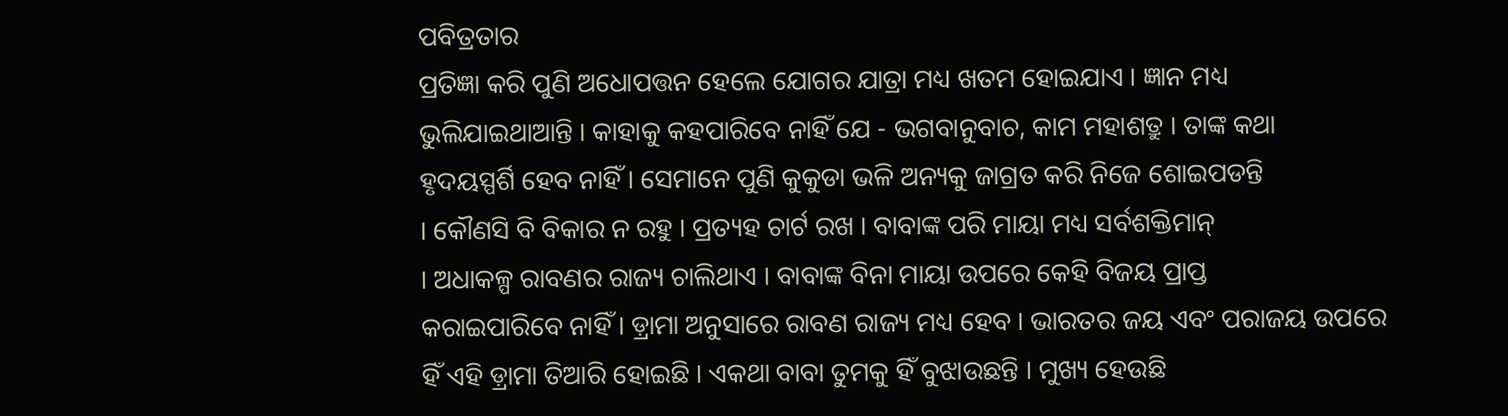ପବିତ୍ରତାର
ପ୍ରତିଜ୍ଞା କରି ପୁଣି ଅଧୋପତ୍ତନ ହେଲେ ଯୋଗର ଯାତ୍ରା ମଧ୍ୟ ଖତମ ହୋଇଯାଏ । ଜ୍ଞାନ ମଧ୍ୟ
ଭୁଲିଯାଇଥାଆନ୍ତି । କାହାକୁ କହପାରିବେ ନାହିଁ ଯେ - ଭଗବାନୁବାଚ, କାମ ମହାଶତ୍ରୁ । ତାଙ୍କ କଥା
ହୃଦୟସ୍ପର୍ଶି ହେବ ନାହିଁ । ସେମାନେ ପୁଣି କୁକୁଡା ଭଳି ଅନ୍ୟକୁ ଜାଗ୍ରତ କରି ନିଜେ ଶୋଇପଡନ୍ତି
। କୌଣସି ବି ବିକାର ନ ରହୁ । ପ୍ରତ୍ୟହ ଚାର୍ଟ ରଖ । ବାବାଙ୍କ ପରି ମାୟା ମଧ୍ୟ ସର୍ବଶକ୍ତିମାନ୍
। ଅଧାକଳ୍ପ ରାବଣର ରାଜ୍ୟ ଚାଲିଥାଏ । ବାବାଙ୍କ ବିନା ମାୟା ଉପରେ କେହି ବିଜୟ ପ୍ରାପ୍ତ
କରାଇପାରିବେ ନାହିଁ । ଡ଼୍ରାମା ଅନୁସାରେ ରାବଣ ରାଜ୍ୟ ମଧ୍ୟ ହେବ । ଭାରତର ଜୟ ଏବଂ ପରାଜୟ ଉପରେ
ହିଁ ଏହି ଡ଼୍ରାମା ତିଆରି ହୋଇଛି । ଏକଥା ବାବା ତୁମକୁ ହିଁ ବୁଝାଉଛନ୍ତି । ମୁଖ୍ୟ ହେଉଛି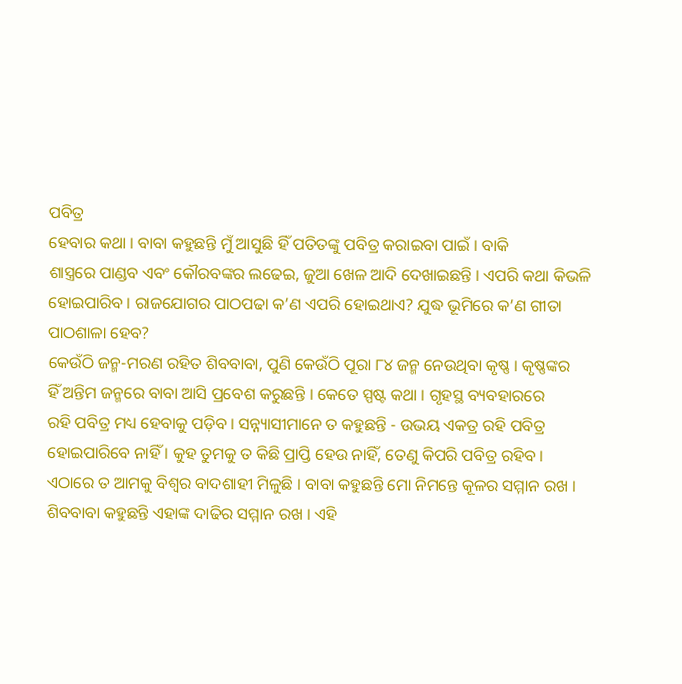ପବିତ୍ର
ହେବାର କଥା । ବାବା କହୁଛନ୍ତି ମୁଁ ଆସୁଛି ହିଁ ପତିତଙ୍କୁ ପବିତ୍ର କରାଇବା ପାଇଁ । ବାକି
ଶାସ୍ତ୍ରରେ ପାଣ୍ଡବ ଏବଂ କୌରବଙ୍କର ଲଢେଇ, ଜୁଆ ଖେଳ ଆଦି ଦେଖାଇଛନ୍ତି । ଏପରି କଥା କିଭଳି
ହୋଇପାରିବ । ରାଜଯୋଗର ପାଠପଢା କ’ଣ ଏପରି ହୋଇଥାଏ? ଯୁଦ୍ଧ ଭୂମିରେ କ’ଣ ଗୀତା ପାଠଶାଳା ହେବ?
କେଉଁଠି ଜନ୍ମ-ମରଣ ରହିତ ଶିବବାବା, ପୁଣି କେଉଁଠି ପୂରା ୮୪ ଜନ୍ମ ନେଉଥିବା କୃଷ୍ଣ । କୃଷ୍ଣଙ୍କର
ହିଁ ଅନ୍ତିମ ଜନ୍ମରେ ବାବା ଆସି ପ୍ରବେଶ କରୁଛନ୍ତି । କେତେ ସ୍ପଷ୍ଟ କଥା । ଗୃହସ୍ଥ ବ୍ୟବହାରରେ
ରହି ପବିତ୍ର ମଧ୍ୟ ହେବାକୁ ପଡ଼ିବ । ସନ୍ନ୍ୟାସୀମାନେ ତ କହୁଛନ୍ତି - ଉଭୟ ଏକତ୍ର ରହି ପବିତ୍ର
ହୋଇପାରିବେ ନାହିଁ । କୁହ ତୁମକୁ ତ କିଛି ପ୍ରାପ୍ତି ହେଉ ନାହିଁ, ତେଣୁ କିପରି ପବିତ୍ର ରହିବ ।
ଏଠାରେ ତ ଆମକୁ ବିଶ୍ୱର ବାଦଶାହୀ ମିଳୁଛି । ବାବା କହୁଛନ୍ତି ମୋ ନିମନ୍ତେ କୂଳର ସମ୍ମାନ ରଖ ।
ଶିବବାବା କହୁଛନ୍ତି ଏହାଙ୍କ ଦାଢିର ସମ୍ମାନ ରଖ । ଏହି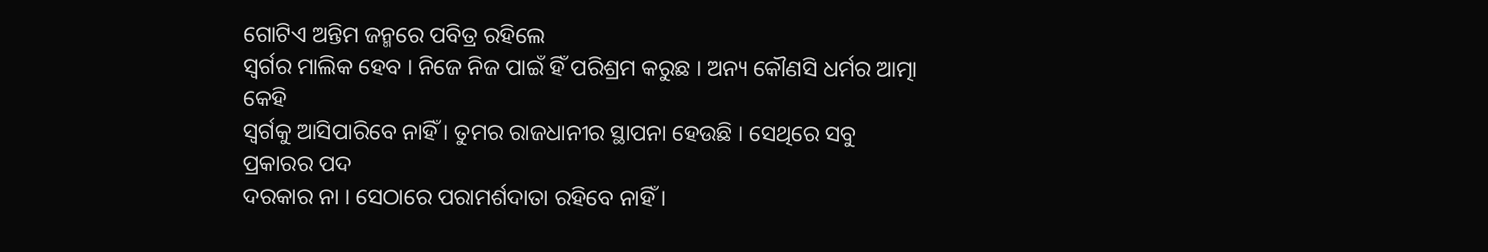ଗୋଟିଏ ଅନ୍ତିମ ଜନ୍ମରେ ପବିତ୍ର ରହିଲେ
ସ୍ୱର୍ଗର ମାଲିକ ହେବ । ନିଜେ ନିଜ ପାଇଁ ହିଁ ପରିଶ୍ରମ କରୁଛ । ଅନ୍ୟ କୌଣସି ଧର୍ମର ଆତ୍ମା କେହି
ସ୍ୱର୍ଗକୁ ଆସିପାରିବେ ନାହିଁ । ତୁମର ରାଜଧାନୀର ସ୍ଥାପନା ହେଉଛି । ସେଥିରେ ସବୁ ପ୍ରକାରର ପଦ
ଦରକାର ନା । ସେଠାରେ ପରାମର୍ଶଦାତା ରହିବେ ନାହିଁ ।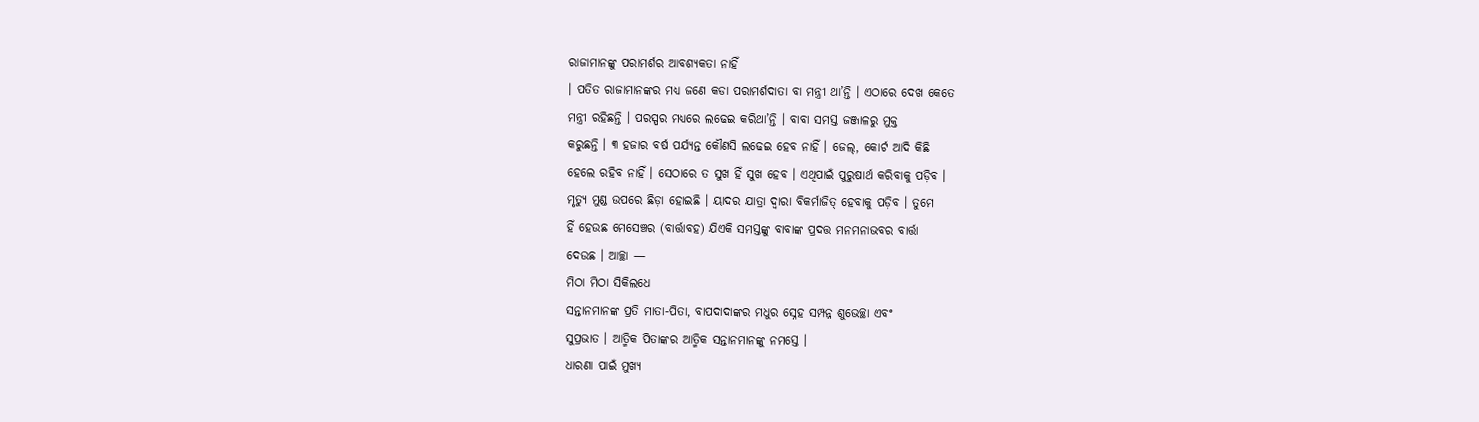ରାଜାମାନଙ୍କୁ ପରାମର୍ଶର ଆବଶ୍ୟକତା ନାହିଁ
। ପତିତ ରାଜାମାନଙ୍କର ମଧ୍ୟ ଜଣେ କଡା ପରାମର୍ଶଦାତା ବା ମନ୍ତ୍ରୀ ଥା’ନ୍ତି । ଏଠାରେ ଦେଖ କେତେ
ମନ୍ତ୍ରୀ ରହିଛନ୍ତି । ପରସ୍ପର ମଧ୍ୟରେ ଲଢେଇ କରିଥା’ନ୍ତି । ବାବା ସମସ୍ତ ଜଞ୍ଜାଳରୁ ମୁକ୍ତ
କରୁଛନ୍ତି । ୩ ହଜାର ବର୍ଷ ପର୍ଯ୍ୟନ୍ତ କୌଣସି ଲଢେଇ ହେବ ନାହିଁ । ଜେଲ୍, କୋର୍ଟ ଆଦି କିଛି
ହେଲେ ରହିବ ନାହିଁ । ସେଠାରେ ତ ସୁଖ ହିଁ ସୁଖ ହେବ । ଏଥିପାଇଁ ପୁରୁଷାର୍ଥ କରିବାକୁ ପଡ଼ିବ ।
ମୃତ୍ୟୁ ମୁଣ୍ଡ ଉପରେ ଛିଡ଼ା ହୋଇଛି । ୟାଦର ଯାତ୍ରା ଦ୍ୱାରା ବିକର୍ମାଜିତ୍ ହେବାକୁ ପଡ଼ିବ । ତୁମେ
ହିଁ ହେଉଛ ମେସେଞ୍ଚର (ବାର୍ତ୍ତାବହ) ଯିଏକି ସମସ୍ତଙ୍କୁ ବାବାଙ୍କ ପ୍ରଦତ୍ତ ମନମନାଭବର ବାର୍ତ୍ତା
ଦେଉଛ । ଆଚ୍ଛା —
ମିଠା ମିଠା ସିକିଲଧେ
ସନ୍ତାନମାନଙ୍କ ପ୍ରତି ମାତା-ପିତା, ବାପଦାଦାଙ୍କର ମଧୁର ସ୍ନେହ ସମ୍ପନ୍ନ ଶୁଭେଚ୍ଛା ଏବଂ
ସୁପ୍ରଭାତ । ଆତ୍ମିକ ପିତାଙ୍କର ଆତ୍ମିକ ସନ୍ତାନମାନଙ୍କୁ ନମସ୍ତେ ।
ଧାରଣା ପାଇଁ ମୁଖ୍ୟ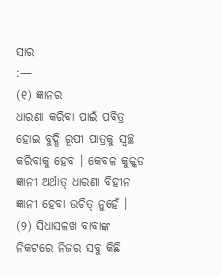ସାର
:—
(୧) ଜ୍ଞାନର
ଧାରଣା କରିବା ପାଇଁ ପବିତ୍ର ହୋଇ ବୁଦ୍ଧି ରୂପୀ ପାତ୍ରକୁ ସ୍ୱଚ୍ଛ କରିବାକୁ ହେବ । କେବଳ କୁକ୍କଡ
ଜ୍ଞାନୀ ଅର୍ଥାତ୍ ଧାରଣା ବିହୀନ ଜ୍ଞାନୀ ହେବା ଉଚିତ୍ ନୁହେଁ ।
(୨) ସିଧାସଳଖ ବାବାଙ୍କ
ନିକଟରେ ନିଜର ସବୁ କିଛି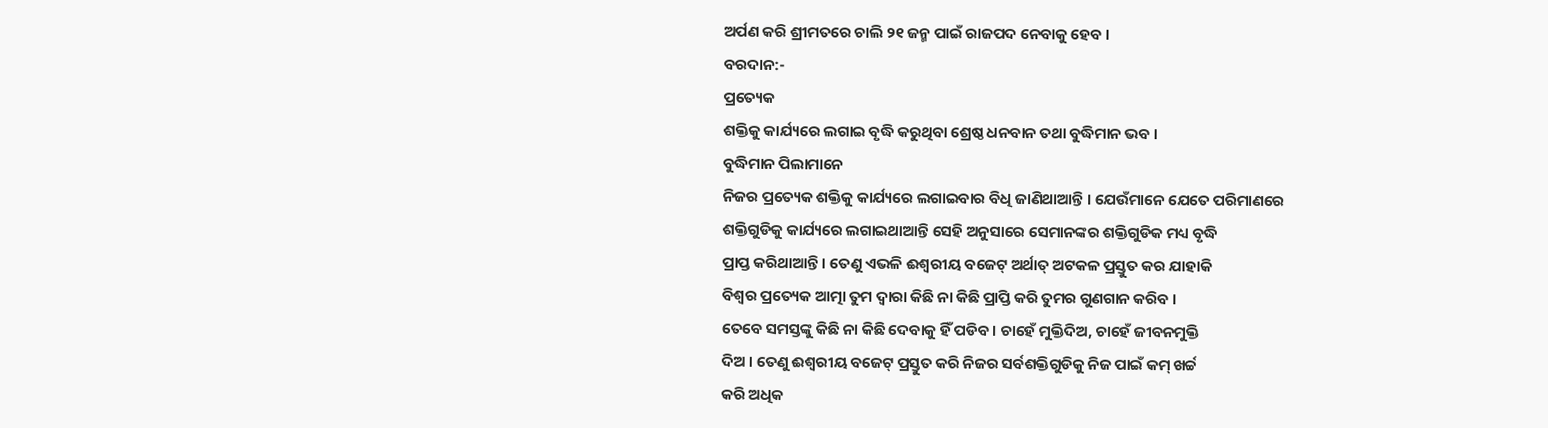ଅର୍ପଣ କରି ଶ୍ରୀମତରେ ଚାଲି ୨୧ ଜନ୍ମ ପାଇଁ ରାଜପଦ ନେବାକୁ ହେବ ।
ବରଦାନ:-
ପ୍ରତ୍ୟେକ
ଶକ୍ତିକୁ କାର୍ଯ୍ୟରେ ଲଗାଇ ବୃଦ୍ଧି କରୁଥିବା ଶ୍ରେଷ୍ଠ ଧନବାନ ତଥା ବୁଦ୍ଧିମାନ ଭବ ।
ବୁଦ୍ଧିମାନ ପିଲାମାନେ
ନିଜର ପ୍ରତ୍ୟେକ ଶକ୍ତିକୁ କାର୍ଯ୍ୟରେ ଲଗାଇବାର ବିଧି ଜାଣିଥାଆନ୍ତି । ଯେଉଁମାନେ ଯେତେ ପରିମାଣରେ
ଶକ୍ତିଗୁଡିକୁ କାର୍ଯ୍ୟରେ ଲଗାଇଥାଆନ୍ତି ସେହି ଅନୁସାରେ ସେମାନଙ୍କର ଶକ୍ତିଗୁଡିକ ମଧ୍ୟ ବୃଦ୍ଧି
ପ୍ରାପ୍ତ କରିଥାଆନ୍ତି । ତେଣୁ ଏଭଳି ଈଶ୍ୱରୀୟ ବଜେଟ୍ ଅର୍ଥାତ୍ ଅଟକଳ ପ୍ରସ୍ତୁତ କର ଯାହାକି
ବିଶ୍ୱର ପ୍ରତ୍ୟେକ ଆତ୍ମା ତୁମ ଦ୍ୱାରା କିଛି ନା କିଛି ପ୍ରାପ୍ତି କରି ତୁମର ଗୁଣଗାନ କରିବ ।
ତେବେ ସମସ୍ତଙ୍କୁ କିଛି ନା କିଛି ଦେବାକୁ ହିଁ ପଡିବ । ଚାହେଁ ମୁକ୍ତିଦିଅ, ଚାହେଁ ଜୀବନମୁକ୍ତି
ଦିଅ । ତେଣୁ ଈଶ୍ୱରୀୟ ବଜେଟ୍ ପ୍ରସ୍ତୁତ କରି ନିଜର ସର୍ବଶକ୍ତିଗୁଡିକୁ ନିଜ ପାଇଁ କମ୍ ଖର୍ଚ୍ଚ
କରି ଅଧିକ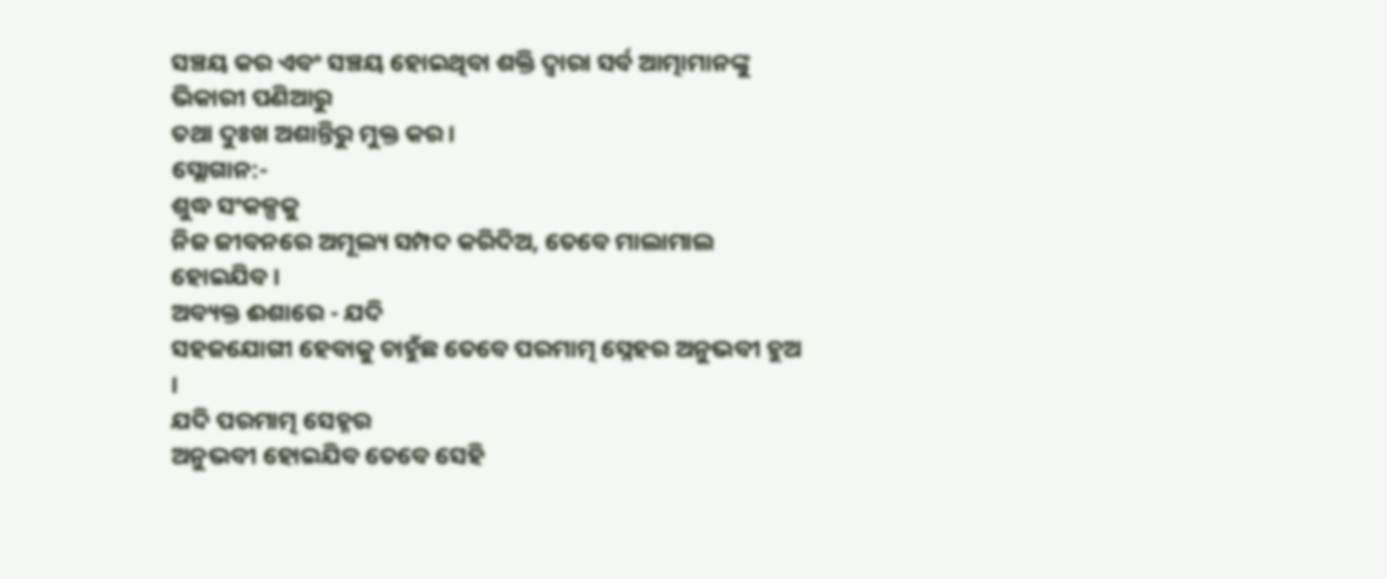ସଞ୍ଚୟ କର ଏବଂ ସଞ୍ଚୟ ହୋଇଥିବା ଶକ୍ତି ଦ୍ୱାରା ସର୍ବ ଆତ୍ମାମାନଙ୍କୁ ଭିକାରୀ ପଣିଆରୁ
ତଥା ଦୁଃଖ ଅଶାନ୍ତିରୁ ମୁକ୍ତ କର ।
ସ୍ଲୋଗାନ:-
ଶୁଦ୍ଧ ସଂକଳ୍ପକୁ
ନିଜ ଜୀବନରେ ଅମୂଲ୍ୟ ସମ୍ପଦ କରିଦିଅ, ତେବେ ମାଲାମାଲ ହୋଇଯିବ ।
ଅବ୍ୟକ୍ତ ଈଶାରେ - ଯଦି
ସହଜଯୋଗୀ ହେବାକୁ ଚାହୁଁଛ ତେବେ ପରମାତ୍ମ ସ୍ନେହର ଅନୁଭବୀ ହୁଅ ।
ଯଦି ପରମାତ୍ମ ସେହ୍ନର
ଅନୁଭବୀ ହୋଇଯିବ ତେବେ ସେହି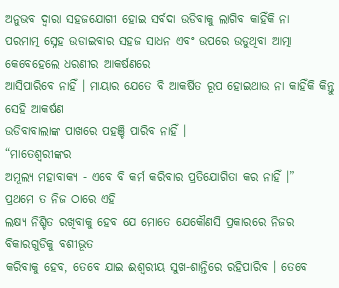ଅନୁଭବ ଦ୍ୱାରା ସହଜଯୋଗୀ ହୋଇ ସର୍ବଦା ଉଡିବାକୁ ଲାଗିବ କାହିଁକି ନା
ପରମାତ୍ମ ସ୍ନେହ ଉଡାଇବାର ସହଜ ସାଧନ ଏବଂ ଉପରେ ଉଡୁଥିବା ଆତ୍ମା କେବେହେଲେ ଧରଣୀର ଆକର୍ଷଣରେ
ଆସିପାରିବେ ନାହିଁ । ମାୟାର ଯେତେ ବି ଆକର୍ଷିତ ରୂପ ହୋଇଥାଉ ନା କାହିଁକି କିନ୍ତୁ ସେହି ଆକର୍ଷଣ
ଉଡିବାବାଲାଙ୍କ ପାଖରେ ପହଞ୍ଚି ପାରିବ ନାହିଁ ।
“ମାତେଶ୍ୱରୀଙ୍କର
ଅମୂଲ୍ୟ ମହାବାକ୍ୟ - ଏବେ ବି କର୍ମ କରିବାର ପ୍ରତିଯୋଗିତା କର ନାହିଁ ।”
ପ୍ରଥମେ ତ ନିଜ ଠାରେ ଏହି
ଲକ୍ଷ୍ୟ ନିଶ୍ଚିତ ରଖିବାକୁ ହେବ ଯେ ମୋତେ ଯେକୌଣସି ପ୍ରକାରରେ ନିଜର ବିକାରଗୁଡିକୁ ବଶୀଭୂତ
କରିବାକୁ ହେବ, ତେବେ ଯାଇ ଈଶ୍ୱରୀୟ ସୁଖ-ଶାନ୍ତିରେ ରହିପାରିବ । ତେବେ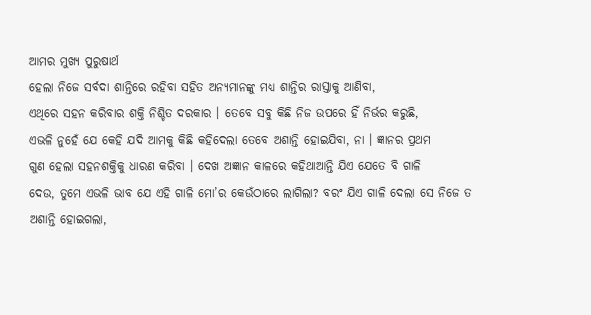ଆମର ମୁଖ୍ୟ ପୁରୁଷାର୍ଥ
ହେଲା ନିଜେ ସର୍ବଦା ଶାନ୍ତିରେ ରହିବା ସହିତ ଅନ୍ୟମାନଙ୍କୁ ମଧ୍ୟ ଶାନ୍ତିର ରାସ୍ତାକୁ ଆଣିବା,
ଏଥିରେ ସହନ କରିବାର ଶକ୍ତି ନିଶ୍ଚିତ ଦରକାର । ତେବେ ସବୁ କିଛି ନିଜ ଉପରେ ହିଁ ନିର୍ଭର କରୁଛି,
ଏଭଳି ନୁହେଁ ଯେ କେହି ଯଦି ଆମକୁ କିଛି କହିଦେଲା ତେବେ ଅଶାନ୍ତି ହୋଇଯିବା, ନା । ଜ୍ଞାନର ପ୍ରଥମ
ଗୁଣ ହେଲା ସହନଶକ୍ତିକୁ ଧାରଣ କରିବା । ଦେଖ ଅଜ୍ଞାନ କାଳରେ କହିଥାଆନ୍ତି ଯିଏ ଯେତେ ବି ଗାଳି
ଦେଉ, ତୁମେ ଏଭଳି ଭାବ ଯେ ଏହି ଗାଳି ମୋ’ର କେଉଁଠାରେ ଲାଗିଲା? ବରଂ ଯିଏ ଗାଳି ଦେଲା ସେ ନିଜେ ତ
ଅଶାନ୍ତି ହୋଇଗଲା,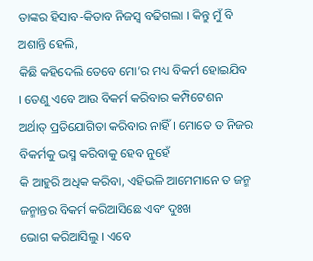ତାଙ୍କର ହିସାବ-କିତାବ ନିଜସ୍ୱ ବଢିଗଲା । କିନ୍ତୁ ମୁଁ ବି ଅଶାନ୍ତି ହେଲି,
କିଛି କହିଦେଲି ତେବେ ମୋ’ର ମଧ୍ୟ ବିକର୍ମ ହୋଇଯିବ । ତେଣୁ ଏବେ ଆଉ ବିକର୍ମ କରିବାର କମ୍ପିଟେଶନ
ଅର୍ଥାତ୍ ପ୍ରତିଯୋଗିତା କରିବାର ନାହିଁ । ମୋତେ ତ ନିଜର ବିକର୍ମକୁ ଭସ୍ମ କରିବାକୁ ହେବ ନୁହେଁ
କି ଆହୁରି ଅଧିକ କରିବା, ଏହିଭଳି ଆମେମାନେ ତ ଜନ୍ମ ଜନ୍ମାନ୍ତର ବିକର୍ମ କରିଆସିଛେ ଏବଂ ଦୁଃଖ
ଭୋଗ କରିଆସିଲୁ । ଏବେ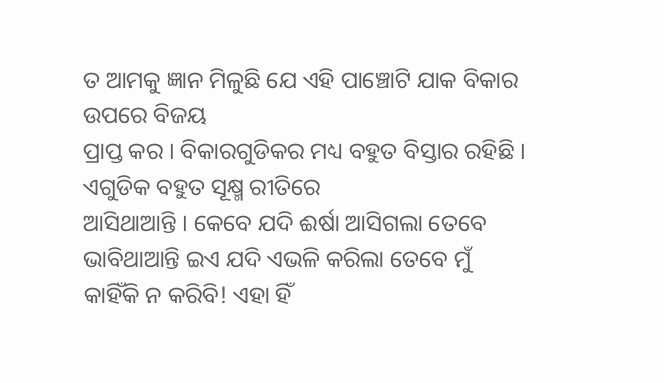ତ ଆମକୁ ଜ୍ଞାନ ମିଳୁଛି ଯେ ଏହି ପାଞ୍ଚୋଟି ଯାକ ବିକାର ଉପରେ ବିଜୟ
ପ୍ରାପ୍ତ କର । ବିକାରଗୁଡିକର ମଧ୍ୟ ବହୁତ ବିସ୍ତାର ରହିଛି । ଏଗୁଡିକ ବହୁତ ସୂକ୍ଷ୍ମ ରୀତିରେ
ଆସିଥାଆନ୍ତି । କେବେ ଯଦି ଈର୍ଷା ଆସିଗଲା ତେବେ ଭାବିଥାଆନ୍ତି ଇଏ ଯଦି ଏଭଳି କରିଲା ତେବେ ମୁଁ
କାହିଁକି ନ କରିବି! ଏହା ହିଁ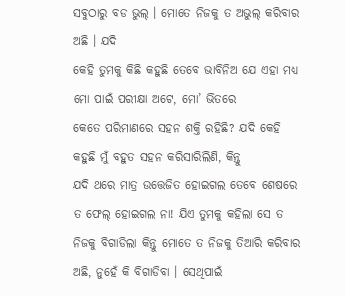ସବୁଠାରୁ ବଡ ଭୁଲ୍ । ମୋତେ ନିଜକୁ ତ ଅଭୁଲ୍ କରିବାର ଅଛି । ଯଦି
କେହି ତୁମକୁ କିଛି କହୁଛି ତେବେ ଭାବିନିଅ ଯେ ଏହା ମଧ୍ୟ ମୋ ପାଇଁ ପରୀକ୍ଷା ଅଟେ, ମୋ’ ଭିତରେ
କେତେ ପରିମାଣରେ ସହନ ଶକ୍ତି ରହିଛି? ଯଦି କେହି କହୁଛି ମୁଁ ବହୁତ ସହନ କରିସାରିଲିଣି, କିନ୍ତୁ
ଯଦି ଥରେ ମାତ୍ର ଉତ୍ତେଜିତ ହୋଇଗଲ ତେବେ ଶେଷରେ ତ ଫେଲ୍ ହୋଇଗଲ ନା! ଯିଏ ତୁମକୁ କହିଲା ସେ ତ
ନିଜକୁ ବିଗାଡିଲା କିନ୍ତୁ ମୋତେ ତ ନିଜକୁ ତିଆରି କରିବାର ଅଛି, ନୁହେଁ କି ବିଗାଡିବା । ସେଥିପାଇଁ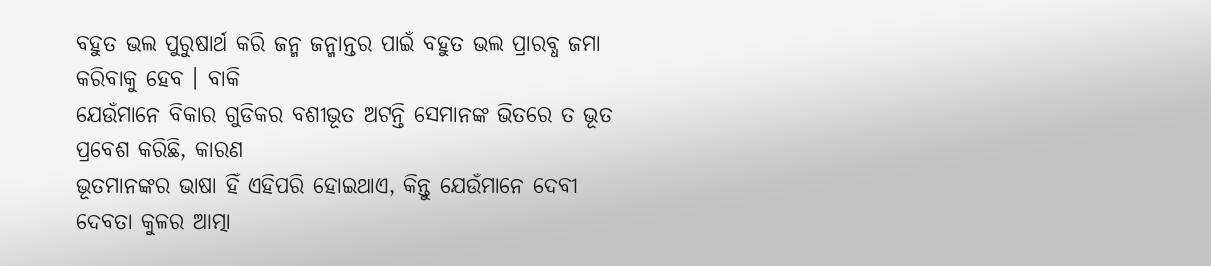ବହୁତ ଭଲ ପୁରୁଷାର୍ଥ କରି ଜନ୍ମ ଜନ୍ମାନ୍ତର ପାଇଁ ବହୁତ ଭଲ ପ୍ରାରବ୍ଧ ଜମା କରିବାକୁ ହେବ । ବାକି
ଯେଉଁମାନେ ବିକାର ଗୁଡିକର ବଶୀଭୂତ ଅଟନ୍ତି ସେମାନଙ୍କ ଭିତରେ ତ ଭୂତ ପ୍ରବେଶ କରିଛି, କାରଣ
ଭୂତମାନଙ୍କର ଭାଷା ହିଁ ଏହିପରି ହୋଇଥାଏ, କିନ୍ତୁ ଯେଉଁମାନେ ଦେବୀ ଦେବତା କୁଳର ଆତ୍ମା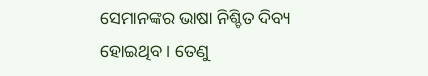ସେମାନଙ୍କର ଭାଷା ନିଶ୍ଚିତ ଦିବ୍ୟ ହୋଇଥିବ । ତେଣୁ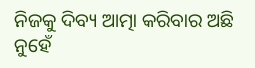ନିଜକୁ ଦିବ୍ୟ ଆତ୍ମା କରିବାର ଅଛି ନୁହେଁ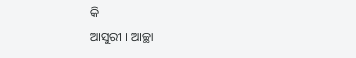କି
ଆସୁରୀ । ଆଚ୍ଛା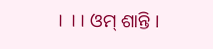। ।। ଓମ୍ ଶାନ୍ତି ।